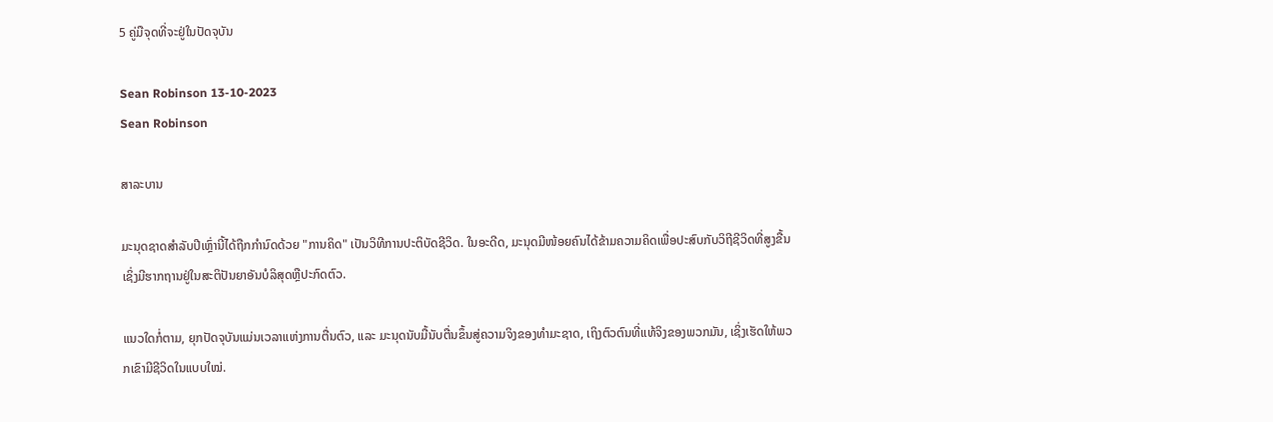5 ຄູ່ມືຈຸດທີ່ຈະຢູ່ໃນປັດຈຸບັນ

Sean Robinson 13-10-2023
Sean Robinson

ສາລະບານ

ມະນຸດຊາດສໍາລັບປີເຫຼົ່ານີ້ໄດ້ຖືກກໍານົດດ້ວຍ "ການຄິດ" ເປັນວິທີການປະຕິບັດຊີວິດ. ໃນອະດີດ, ມະນຸດມີໜ້ອຍຄົນໄດ້ຂ້າມຄວາມຄິດເພື່ອປະສົບກັບວິຖີຊີວິດທີ່ສູງຂື້ນເຊິ່ງມີຮາກຖານຢູ່ໃນສະຕິປັນຍາອັນບໍລິສຸດຫຼືປະກົດຕົວ.

ແນວໃດກໍ່ຕາມ, ຍຸກປັດຈຸບັນແມ່ນເວລາແຫ່ງການຕື່ນຕົວ, ແລະ ມະນຸດນັບມື້ນັບຕື່ນຂຶ້ນສູ່ຄວາມຈິງຂອງທຳມະຊາດ, ເຖິງຕົວຕົນທີ່ແທ້ຈິງຂອງພວກມັນ, ເຊິ່ງເຮັດໃຫ້ພວກເຂົາມີຊີວິດໃນແບບໃໝ່.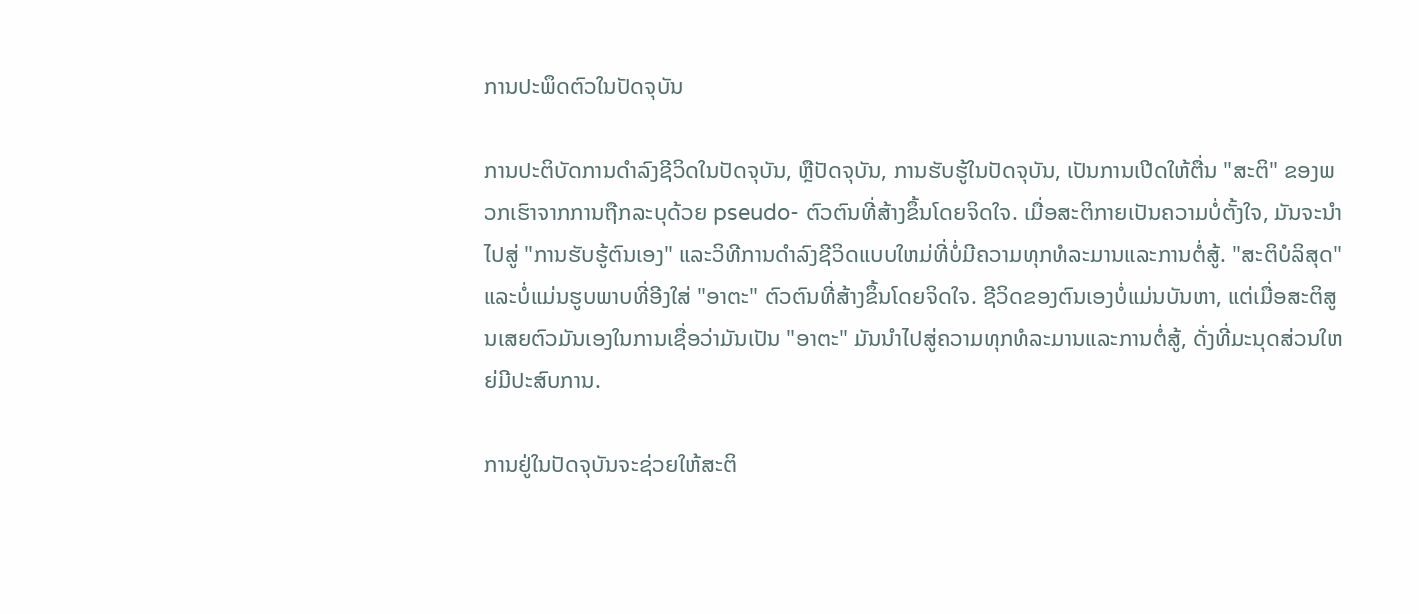ການປະພຶດຕົວໃນປັດຈຸບັນ

ການປະຕິບັດການດໍາລົງຊີວິດໃນປັດຈຸບັນ, ຫຼືປັດຈຸບັນ, ການຮັບຮູ້ໃນປັດຈຸບັນ, ເປັນການເປີດໃຫ້ຕື່ນ "ສະຕິ" ຂອງພວກເຮົາຈາກການຖືກລະບຸດ້ວຍ pseudo- ຕົວຕົນທີ່ສ້າງຂຶ້ນໂດຍຈິດໃຈ. ເມື່ອສະຕິກາຍເປັນຄວາມບໍ່ຕັ້ງໃຈ, ມັນຈະນໍາໄປສູ່ "ການຮັບຮູ້ຕົນເອງ" ແລະວິທີການດໍາລົງຊີວິດແບບໃຫມ່ທີ່ບໍ່ມີຄວາມທຸກທໍລະມານແລະການຕໍ່ສູ້. "ສະຕິບໍລິສຸດ" ແລະບໍ່ແມ່ນຮູບພາບທີ່ອີງໃສ່ "ອາຕະ" ຕົວຕົນທີ່ສ້າງຂຶ້ນໂດຍຈິດໃຈ. ຊີວິດຂອງຕົນເອງບໍ່ແມ່ນບັນຫາ, ແຕ່ເມື່ອສະຕິສູນເສຍຕົວມັນເອງໃນການເຊື່ອວ່າມັນເປັນ "ອາຕະ" ມັນນໍາໄປສູ່ຄວາມທຸກທໍລະມານແລະການຕໍ່ສູ້, ດັ່ງທີ່ມະນຸດສ່ວນໃຫຍ່ມີປະສົບການ.

ການຢູ່ໃນປັດຈຸບັນຈະຊ່ວຍໃຫ້ສະຕິ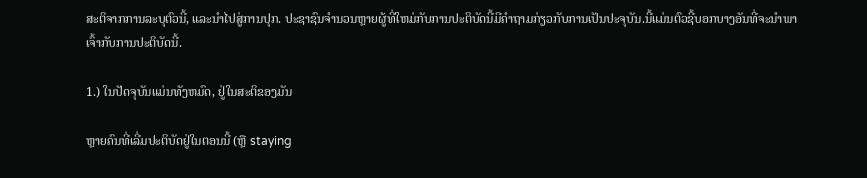ສະຕິຈາກການລະບຸຕົວນີ້, ແລະນໍາໄປສູ່ການປຸກ. ປະຊາຊົນຈໍານວນຫຼາຍຜູ້ທີ່ໃຫມ່ກັບການປະຕິບັດນີ້ມີຄໍາຖາມກ່ຽວກັບການເປັນປະຈຸບັນ.ນີ້ແມ່ນຕົວຊີ້ບອກບາງອັນທີ່ຈະນໍາພາເຈົ້າກັບການປະຕິບັດນີ້.

1.) ໃນປັດຈຸບັນແມ່ນທັງຫມົດ, ຢູ່ໃນສະຕິຂອງມັນ

ຫຼາຍຄົນທີ່ເລີ່ມປະຕິບັດຢູ່ໃນຕອນນີ້ (ຫຼື staying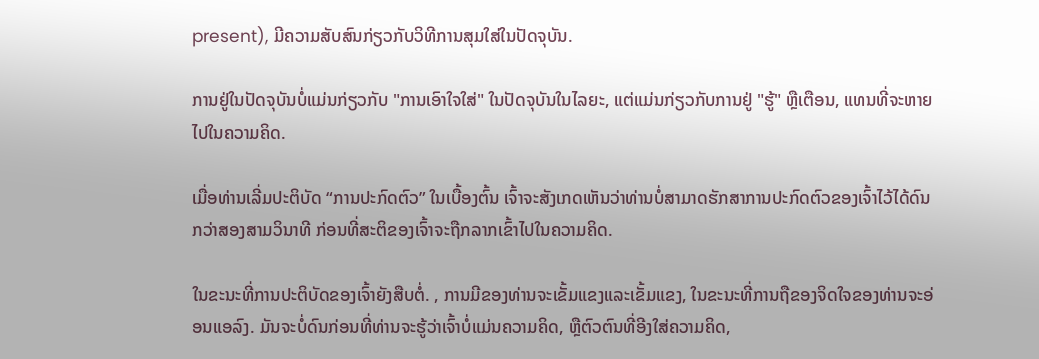present), ມີຄວາມສັບສົນກ່ຽວກັບວິທີການສຸມໃສ່ໃນປັດຈຸບັນ.

ການຢູ່ໃນປັດຈຸບັນບໍ່ແມ່ນກ່ຽວກັບ "ການເອົາໃຈໃສ່" ໃນປັດຈຸບັນໃນໄລຍະ, ແຕ່ແມ່ນກ່ຽວກັບການຢູ່ "ຮູ້" ຫຼືເຕືອນ, ແທນທີ່ຈະຫາຍໄປໃນຄວາມຄິດ.

ເມື່ອທ່ານເລີ່ມປະຕິບັດ “ການປະກົດຕົວ” ໃນເບື້ອງຕົ້ນ ເຈົ້າຈະສັງເກດເຫັນວ່າທ່ານບໍ່ສາມາດຮັກສາການປະກົດຕົວຂອງເຈົ້າໄວ້ໄດ້ດົນກວ່າສອງສາມວິນາທີ ກ່ອນທີ່ສະຕິຂອງເຈົ້າຈະຖືກລາກເຂົ້າໄປໃນຄວາມຄິດ.

ໃນຂະນະທີ່ການປະຕິບັດຂອງເຈົ້າຍັງສືບຕໍ່. , ການມີຂອງທ່ານຈະເຂັ້ມແຂງແລະເຂັ້ມແຂງ, ໃນຂະນະທີ່ການຖືຂອງຈິດໃຈຂອງທ່ານຈະອ່ອນແອລົງ. ມັນຈະບໍ່ດົນກ່ອນທີ່ທ່ານຈະຮູ້ວ່າເຈົ້າບໍ່ແມ່ນຄວາມຄິດ, ຫຼືຕົວຕົນທີ່ອີງໃສ່ຄວາມຄິດ,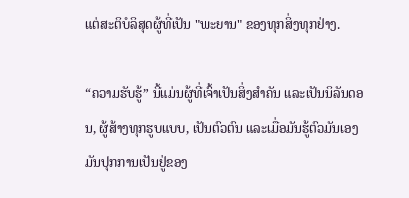ແຕ່ສະຕິບໍລິສຸດຜູ້ທີ່ເປັນ "ພະຍານ" ຂອງທຸກສິ່ງທຸກຢ່າງ.

“ຄວາມຮັບຮູ້” ນີ້ແມ່ນຜູ້ທີ່ເຈົ້າເປັນສິ່ງສຳຄັນ ແລະເປັນນິລັນດອນ, ຜູ້ສ້າງທຸກຮູບແບບ, ເປັນຕົວຕົນ ແລະເມື່ອມັນຮູ້ຕົວມັນເອງ ມັນປຸກການເປັນຢູ່ຂອງ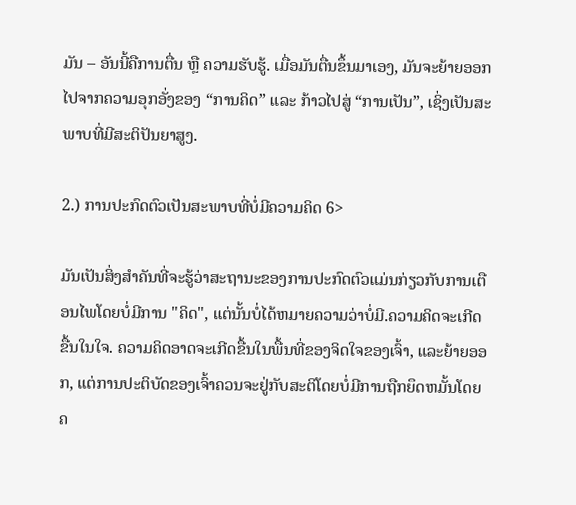ມັນ – ອັນນີ້ຄືການຕື່ນ ຫຼື ຄວາມຮັບຮູ້. ເມື່ອມັນຕື່ນຂຶ້ນມາເອງ, ມັນຈະຍ້າຍອອກໄປຈາກຄວາມອຸກອັ່ງຂອງ “ການຄິດ” ແລະ ກ້າວໄປສູ່ “ການເປັນ”, ເຊິ່ງເປັນສະພາບທີ່ມີສະຕິປັນຍາສູງ.

2.) ການປະກົດຕົວເປັນສະພາບທີ່ບໍ່ມີຄວາມຄິດ 6>

ມັນເປັນສິ່ງສໍາຄັນທີ່ຈະຮູ້ວ່າສະຖານະຂອງການປະກົດຕົວແມ່ນກ່ຽວກັບການເຕືອນໄພໂດຍບໍ່ມີການ "ຄິດ", ແຕ່ນັ້ນບໍ່ໄດ້ຫມາຍຄວາມວ່າບໍ່ມີ.ຄວາມຄິດຈະເກີດຂື້ນໃນໃຈ. ຄວາມຄິດອາດຈະເກີດຂື້ນໃນພື້ນທີ່ຂອງຈິດໃຈຂອງເຈົ້າ, ແລະຍ້າຍອອກ, ແຕ່ການປະຕິບັດຂອງເຈົ້າຄວນຈະຢູ່ກັບສະຕິໂດຍບໍ່ມີການຖືກຍຶດຫມັ້ນໂດຍຄ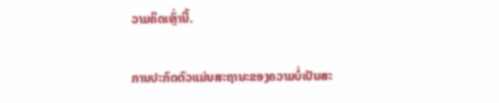ວາມຄິດເຫຼົ່ານີ້.

ການປະກົດຕົວແມ່ນສະຖານະຂອງຄວາມບໍ່ເປັນສະ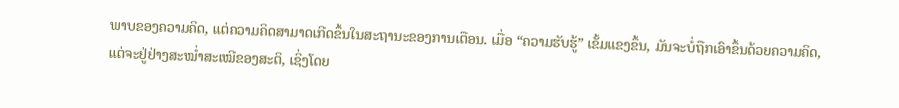ພາບຂອງຄວາມຄິດ, ແຕ່ຄວາມຄິດສາມາດເກີດຂຶ້ນໃນສະຖານະຂອງການເຕືອນ. ເມື່ອ “ຄວາມຮັບຮູ້” ເຂັ້ມແຂງຂຶ້ນ, ມັນຈະບໍ່ຖືກເອົາຂຶ້ນດ້ວຍຄວາມຄິດ, ແຕ່ຈະຢູ່ຢ່າງສະໝໍ່າສະເໝີຂອງສະຕິ, ເຊິ່ງໂດຍ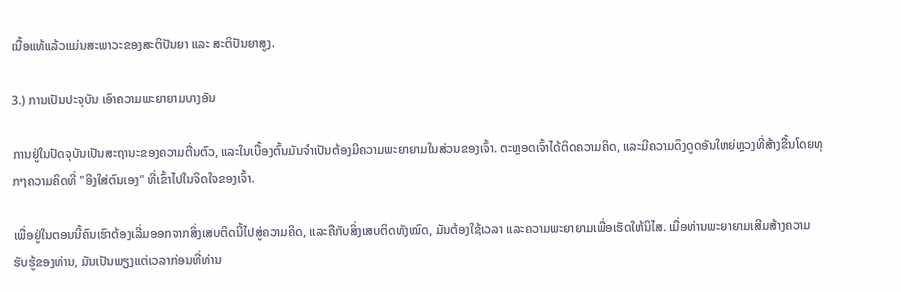ເນື້ອແທ້ແລ້ວແມ່ນສະພາວະຂອງສະຕິປັນຍາ ແລະ ສະຕິປັນຍາສູງ.

3.) ການເປັນປະຈຸບັນ ເອົາຄວາມພະຍາຍາມບາງອັນ

ການຢູ່ໃນປັດຈຸບັນເປັນສະຖານະຂອງຄວາມຕື່ນຕົວ, ແລະໃນເບື້ອງຕົ້ນມັນຈໍາເປັນຕ້ອງມີຄວາມພະຍາຍາມໃນສ່ວນຂອງເຈົ້າ. ຕະຫຼອດເຈົ້າໄດ້ຕິດຄວາມຄິດ, ແລະມີຄວາມດຶງດູດອັນໃຫຍ່ຫຼວງທີ່ສ້າງຂື້ນໂດຍທຸກໆຄວາມຄິດທີ່ "ອີງໃສ່ຕົນເອງ" ທີ່ເຂົ້າໄປໃນຈິດໃຈຂອງເຈົ້າ.

ເພື່ອຢູ່ໃນຕອນນີ້ຄົນເຮົາຕ້ອງເລີ່ມອອກຈາກສິ່ງເສບຕິດນີ້ໄປສູ່ຄວາມຄິດ, ແລະຄືກັບສິ່ງເສບຕິດທັງໝົດ, ມັນຕ້ອງໃຊ້ເວລາ ແລະຄວາມພະຍາຍາມເພື່ອເຮັດໃຫ້ນິໄສ. ເມື່ອທ່ານພະຍາຍາມເສີມສ້າງຄວາມຮັບຮູ້ຂອງທ່ານ, ມັນເປັນພຽງແຕ່ເວລາກ່ອນທີ່ທ່ານ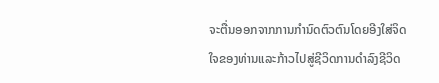ຈະຕື່ນອອກຈາກການກໍານົດຕົວຕົນໂດຍອີງໃສ່ຈິດໃຈຂອງທ່ານແລະກ້າວໄປສູ່ຊີວິດການດໍາລົງຊີວິດ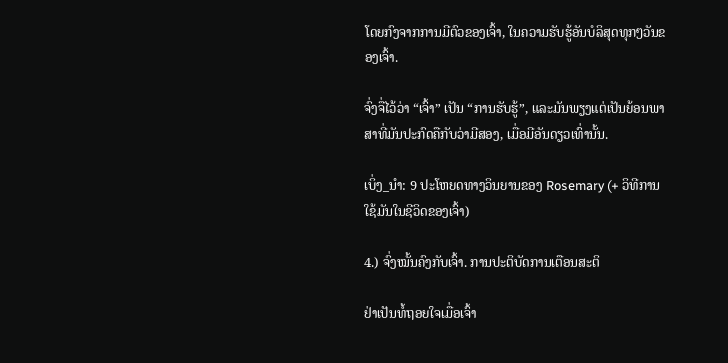ໂດຍກົງຈາກການມີຕົວຂອງເຈົ້າ, ໃນຄວາມຮັບຮູ້ອັນບໍລິສຸດທຸກໆວັນຂອງເຈົ້າ.

ຈົ່ງຈື່ໄວ້ວ່າ “ເຈົ້າ” ເປັນ “ການຮັບຮູ້”, ແລະມັນພຽງແຕ່ເປັນຍ້ອນພາສາທີ່ມັນປະກົດຄືກັບວ່າມີສອງ, ເມື່ອມີອັນດຽວເທົ່ານັ້ນ.

ເບິ່ງ_ນຳ: 9 ປະໂຫຍດທາງວິນຍານຂອງ Rosemary (+ ວິທີການໃຊ້ມັນໃນຊີວິດຂອງເຈົ້າ)

4.) ຈົ່ງໝັ້ນຄົງກັບເຈົ້າ. ການປະຕິບັດການເຕືອນສະຕິ

ຢ່າເປັນທໍ້ຖອຍໃຈເມື່ອເຈົ້າ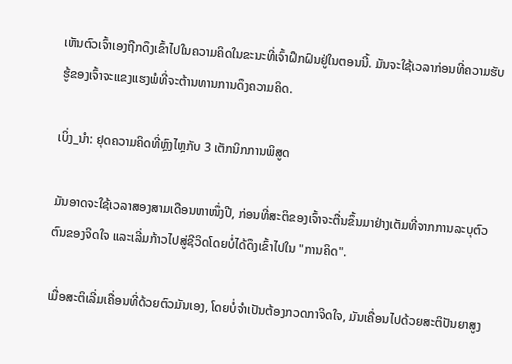ເຫັນຕົວເຈົ້າເອງຖືກດຶງເຂົ້າໄປໃນຄວາມຄິດໃນຂະນະທີ່ເຈົ້າຝຶກຝົນຢູ່ໃນຕອນນີ້. ມັນຈະໃຊ້ເວລາກ່ອນທີ່ຄວາມຮັບຮູ້ຂອງເຈົ້າຈະແຂງແຮງພໍທີ່ຈະຕ້ານທານການດຶງຄວາມຄິດ.

ເບິ່ງ_ນຳ: ຢຸດຄວາມຄິດທີ່ຫຼົງໄຫຼກັບ 3 ເຕັກນິກການພິສູດ

ມັນອາດຈະໃຊ້ເວລາສອງສາມເດືອນຫາໜຶ່ງປີ, ກ່ອນທີ່ສະຕິຂອງເຈົ້າຈະຕື່ນຂຶ້ນມາຢ່າງເຕັມທີ່ຈາກການລະບຸຕົວຕົນຂອງຈິດໃຈ ແລະເລີ່ມກ້າວໄປສູ່ຊີວິດໂດຍບໍ່ໄດ້ດຶງເຂົ້າໄປໃນ "ການຄິດ".

ເມື່ອສະຕິເລີ່ມເຄື່ອນທີ່ດ້ວຍຕົວມັນເອງ, ໂດຍບໍ່ຈຳເປັນຕ້ອງກວດກາຈິດໃຈ, ມັນເຄື່ອນໄປດ້ວຍສະຕິປັນຍາສູງ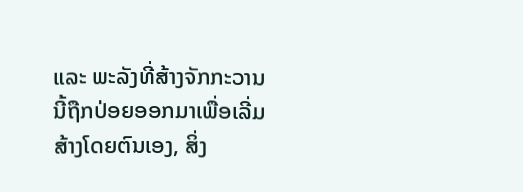ແລະ ພະລັງທີ່ສ້າງຈັກກະວານນີ້ຖືກປ່ອຍອອກມາເພື່ອເລີ່ມສ້າງໂດຍຕົນເອງ, ສິ່ງ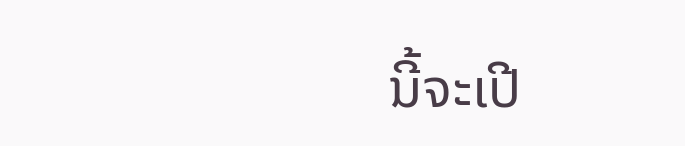ນີ້ຈະເປີ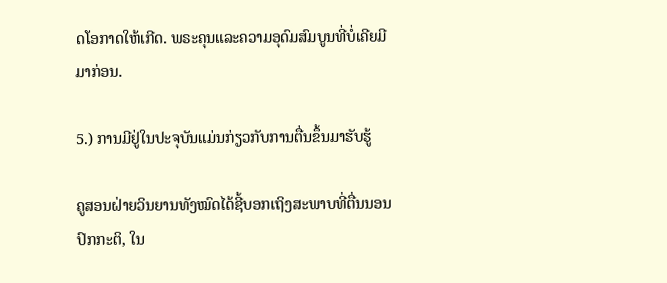ດໂອກາດໃຫ້ເກີດ. ພຣະຄຸນແລະຄວາມອຸດົມສົມບູນທີ່ບໍ່ເຄີຍມີມາກ່ອນ.

5.) ການມີຢູ່ໃນປະຈຸບັນແມ່ນກ່ຽວກັບການຕື່ນຂຶ້ນມາຮັບຮູ້

ຄູສອນຝ່າຍວິນຍານທັງໝົດໄດ້ຊີ້ບອກເຖິງສະພາບທີ່ຕື່ນນອນປົກກະຕິ, ໃນ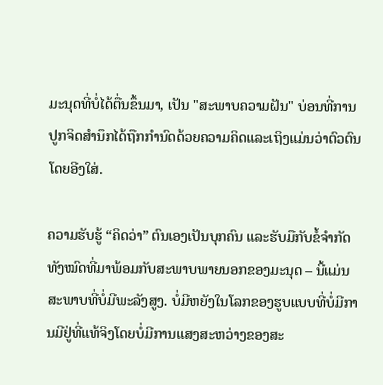ມະນຸດທີ່ບໍ່ໄດ້ຕື່ນຂຶ້ນມາ, ເປັນ "ສະພາບຄວາມຝັນ" ບ່ອນທີ່ການປູກຈິດສໍານຶກໄດ້ຖືກກໍານົດດ້ວຍຄວາມຄິດແລະເຖິງແມ່ນວ່າຕົວຕົນໂດຍອີງໃສ່.

ຄວາມຮັບຮູ້ “ຄິດວ່າ” ຕົນເອງເປັນບຸກຄົນ ແລະຮັບມືກັບຂໍ້ຈຳກັດທັງໝົດທີ່ມາພ້ອມກັບສະພາບພາຍນອກຂອງມະນຸດ – ນີ້ແມ່ນສະພາບທີ່ບໍ່ມີພະລັງສູງ. ບໍ່ມີຫຍັງໃນໂລກຂອງຮູບແບບທີ່ບໍ່ມີການມີຢູ່ທີ່ແທ້ຈິງໂດຍບໍ່ມີການແສງສະຫວ່າງຂອງສະ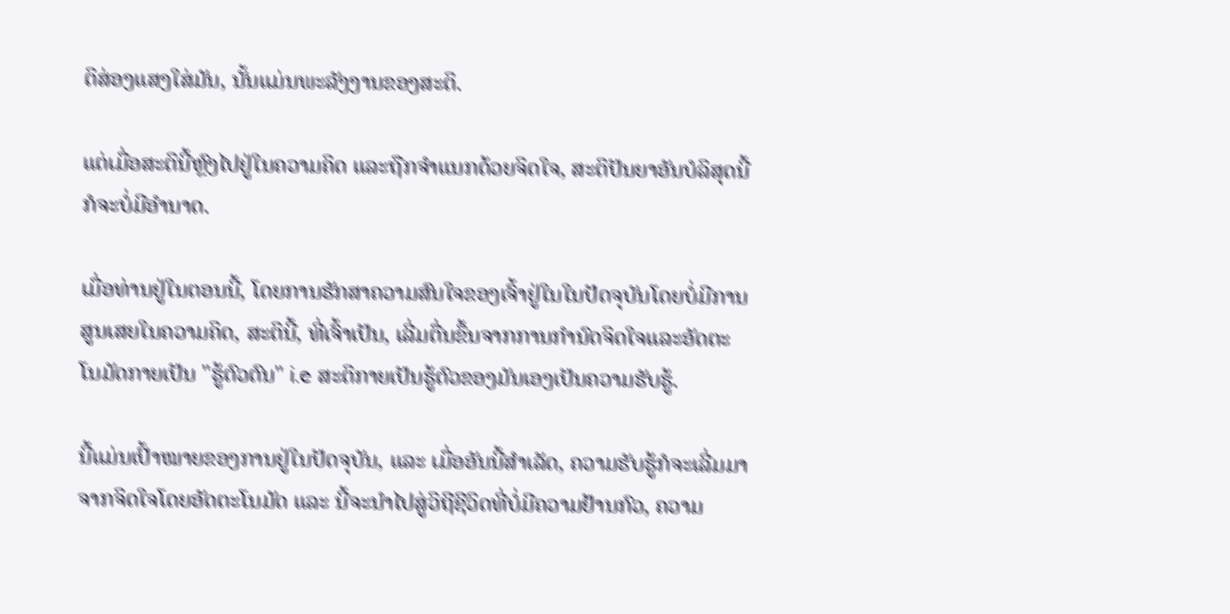ຕິສ່ອງແສງໃສ່ມັນ, ນັ້ນແມ່ນພະລັງງານຂອງສະຕິ.

ແຕ່ເມື່ອສະຕິນີ້ຫຼົງໄປຢູ່ໃນຄວາມຄິດ ແລະຖືກຈຳແນກດ້ວຍຈິດໃຈ, ສະຕິປັນຍາອັນບໍລິສຸດນີ້ກໍຈະບໍ່ມີອຳນາດ.

ເມື່ອທ່ານຢູ່ໃນຕອນນີ້, ໂດຍການຮັກສາຄວາມສົນໃຈຂອງເຈົ້າຢູ່ໃນໃນປັດຈຸບັນໂດຍບໍ່ມີການສູນເສຍໃນຄວາມຄິດ, ສະຕິນີ້, ທີ່ເຈົ້າເປັນ, ເລີ່ມຕື່ນຂຶ້ນຈາກການກໍານົດຈິດໃຈແລະອັດຕະໂນມັດກາຍເປັນ "ຮູ້ຕົວຕົນ" i.e ສະຕິກາຍເປັນຮູ້ຕົວຂອງມັນເອງເປັນຄວາມຮັບຮູ້.

ນີ້ແມ່ນເປົ້າໝາຍຂອງການຢູ່ໃນປັດຈຸບັນ, ແລະ ເມື່ອອັນນີ້ສຳເລັດ, ຄວາມຮັບຮູ້ກໍຈະເລີ່ມມາຈາກຈິດໃຈໂດຍອັດຕະໂນມັດ ແລະ ນີ້ຈະນຳໄປສູ່ວິຖີຊີວິດທີ່ບໍ່ມີຄວາມຢ້ານກົວ, ຄວາມ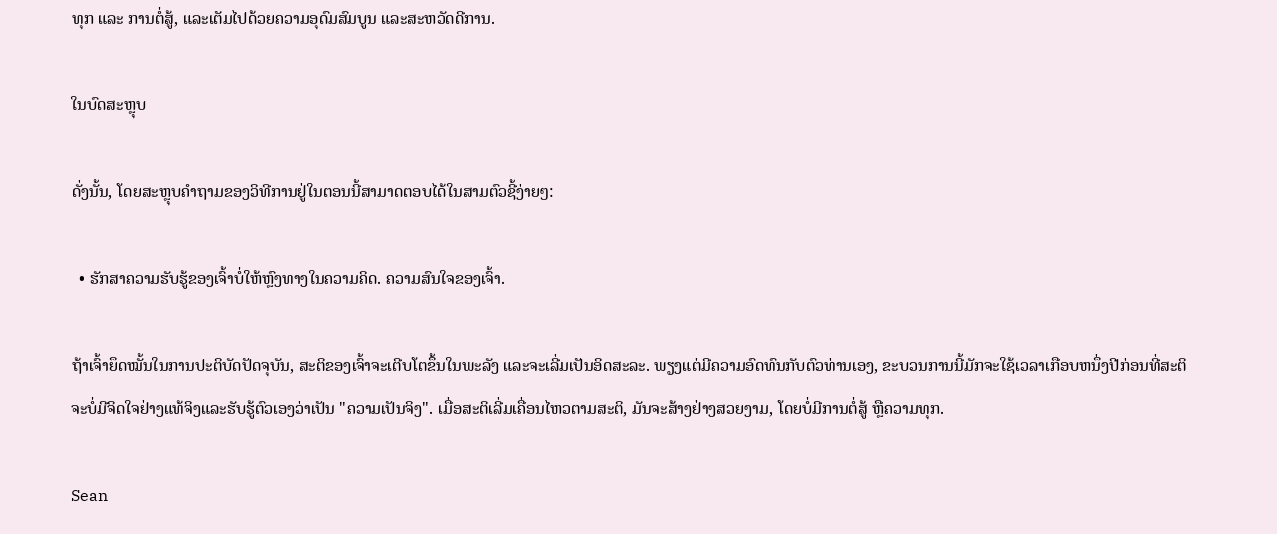ທຸກ ແລະ ການຕໍ່ສູ້, ແລະເຕັມໄປດ້ວຍຄວາມອຸດົມສົມບູນ ແລະສະຫວັດດີການ.

ໃນບົດສະຫຼຸບ

ດັ່ງນັ້ນ, ໂດຍສະຫຼຸບຄໍາຖາມຂອງວິທີການຢູ່ໃນຕອນນີ້ສາມາດຕອບໄດ້ໃນສາມຕົວຊີ້ງ່າຍໆ:

  • ຮັກສາຄວາມຮັບຮູ້ຂອງເຈົ້າບໍ່ໃຫ້ຫຼົງທາງໃນຄວາມຄິດ. ຄວາມສົນໃຈຂອງເຈົ້າ.

ຖ້າເຈົ້າຍຶດໝັ້ນໃນການປະຕິບັດປັດຈຸບັນ, ສະຕິຂອງເຈົ້າຈະເຕີບໂຕຂຶ້ນໃນພະລັງ ແລະຈະເລີ່ມເປັນອິດສະລະ. ພຽງແຕ່ມີຄວາມອົດທົນກັບຕົວທ່ານເອງ, ຂະບວນການນີ້ມັກຈະໃຊ້ເວລາເກືອບຫນຶ່ງປີກ່ອນທີ່ສະຕິຈະບໍ່ມີຈິດໃຈຢ່າງແທ້ຈິງແລະຮັບຮູ້ຕົວເອງວ່າເປັນ "ຄວາມເປັນຈິງ". ເມື່ອສະຕິເລີ່ມເຄື່ອນໄຫວຕາມສະຕິ, ມັນຈະສ້າງຢ່າງສວຍງາມ, ໂດຍບໍ່ມີການຕໍ່ສູ້ ຫຼືຄວາມທຸກ.

Sean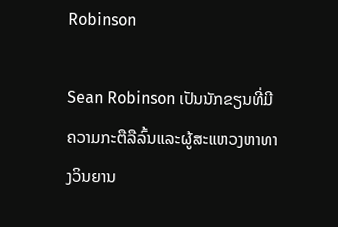Robinson

Sean Robinson ເປັນນັກຂຽນທີ່ມີຄວາມກະຕືລືລົ້ນແລະຜູ້ສະແຫວງຫາທາງວິນຍານ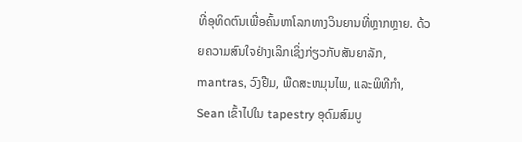ທີ່ອຸທິດຕົນເພື່ອຄົ້ນຫາໂລກທາງວິນຍານທີ່ຫຼາກຫຼາຍ. ດ້ວຍຄວາມສົນໃຈຢ່າງເລິກເຊິ່ງກ່ຽວກັບສັນຍາລັກ, mantras, ວົງຢືມ, ພືດສະຫມຸນໄພ, ແລະພິທີກໍາ, Sean ເຂົ້າໄປໃນ tapestry ອຸດົມສົມບູ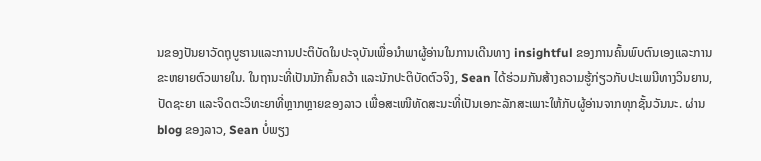ນຂອງປັນຍາວັດຖຸບູຮານແລະການປະຕິບັດໃນປະຈຸບັນເພື່ອນໍາພາຜູ້ອ່ານໃນການເດີນທາງ insightful ຂອງການຄົ້ນພົບຕົນເອງແລະການຂະຫຍາຍຕົວພາຍໃນ. ໃນຖານະທີ່ເປັນນັກຄົ້ນຄວ້າ ແລະນັກປະຕິບັດຕົວຈິງ, Sean ໄດ້ຮ່ວມກັນສ້າງຄວາມຮູ້ກ່ຽວກັບປະເພນີທາງວິນຍານ, ປັດຊະຍາ ແລະຈິດຕະວິທະຍາທີ່ຫຼາກຫຼາຍຂອງລາວ ເພື່ອສະເໜີທັດສະນະທີ່ເປັນເອກະລັກສະເພາະໃຫ້ກັບຜູ້ອ່ານຈາກທຸກຊັ້ນວັນນະ. ຜ່ານ blog ຂອງລາວ, Sean ບໍ່ພຽງ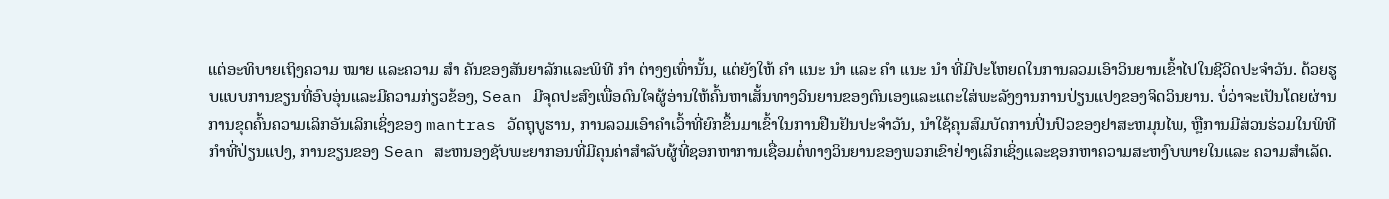ແຕ່ອະທິບາຍເຖິງຄວາມ ໝາຍ ແລະຄວາມ ສຳ ຄັນຂອງສັນຍາລັກແລະພິທີ ກຳ ຕ່າງໆເທົ່ານັ້ນ, ແຕ່ຍັງໃຫ້ ຄຳ ແນະ ນຳ ແລະ ຄຳ ແນະ ນຳ ທີ່ມີປະໂຫຍດໃນການລວມເອົາວິນຍານເຂົ້າໄປໃນຊີວິດປະຈໍາວັນ. ດ້ວຍຮູບແບບການຂຽນທີ່ອົບອຸ່ນແລະມີຄວາມກ່ຽວຂ້ອງ, Sean ມີຈຸດປະສົງເພື່ອດົນໃຈຜູ້ອ່ານໃຫ້ຄົ້ນຫາເສັ້ນທາງວິນຍານຂອງຕົນເອງແລະແຕະໃສ່ພະລັງງານການປ່ຽນແປງຂອງຈິດວິນຍານ. ບໍ່ວ່າຈະເປັນໂດຍຜ່ານການຂຸດຄົ້ນຄວາມເລິກອັນເລິກເຊິ່ງຂອງ mantras ວັດຖຸບູຮານ, ການລວມເອົາຄໍາເວົ້າທີ່ຍົກຂຶ້ນມາເຂົ້າໃນການຢືນຢັນປະຈໍາວັນ, ນໍາໃຊ້ຄຸນສົມບັດການປິ່ນປົວຂອງຢາສະຫມຸນໄພ, ຫຼືການມີສ່ວນຮ່ວມໃນພິທີກໍາທີ່ປ່ຽນແປງ, ການຂຽນຂອງ Sean ສະຫນອງຊັບພະຍາກອນທີ່ມີຄຸນຄ່າສໍາລັບຜູ້ທີ່ຊອກຫາການເຊື່ອມຕໍ່ທາງວິນຍານຂອງພວກເຂົາຢ່າງເລິກເຊິ່ງແລະຊອກຫາຄວາມສະຫງົບພາຍໃນແລະ ຄວາມສຳເລັດ.